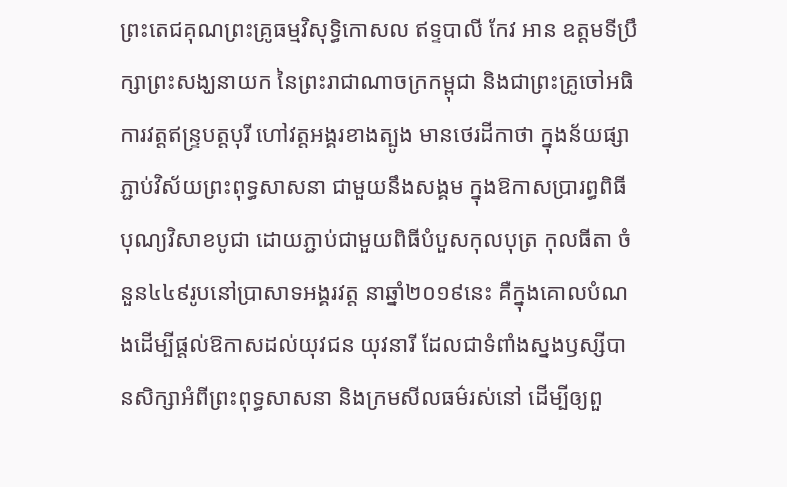ព្រះតេជគុណព្រះគ្រូធម្មវិសុទ្ធិកោសល ឥទ្ទបាលី កែវ អាន ឧត្តមទីប្រឹក្សាព្រះសង្ឃនាយក នៃព្រះរាជាណាចក្រកម្ពុជា និងជាព្រះគ្រូចៅអធិការវត្តឥន្ទ្របត្តបុរី ហៅវត្តអង្គរខាងត្បូង មានថេរដីកាថា ក្នុងន័យផ្សាភ្ជាប់វិស័យព្រះពុទ្ធសាសនា ជាមួយនឹងសង្គម ក្នុងឱកាសប្រារព្ធពិធីបុណ្យវិសាខបូជា ដោយភ្ជាប់ជាមួយពិធីបំបួសកុលបុត្រ កុលធីតា ចំនួន៤៤៩រូបនៅប្រាសាទអង្គរវត្ត នាឆ្នាំ២០១៩នេះ គឺក្នុងគោលបំណងដើម្បីផ្តល់ឱកាសដល់យុវជន យុវនារី ដែលជាទំពាំងស្នងឫស្សីបានសិក្សាអំពីព្រះពុទ្ធសាសនា និងក្រមសីលធម៌រស់នៅ ដើម្បីឲ្យពួ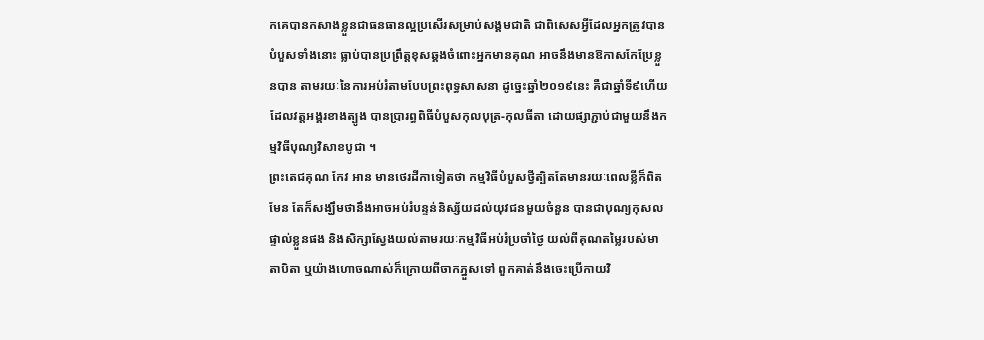កគេបានកសាងខ្លួនជាធនធានល្អប្រសើរសម្រាប់សង្គមជាតិ ជាពិសេសអ្វីដែលអ្នកត្រូវបានបំបួសទាំងនោះ ធ្លាប់បានប្រព្រឹត្តខុសឆ្គងចំពោះអ្នកមានគុណ អាចនឹងមានឱកាសកែប្រែខ្លួនបាន តាមរយៈនៃការអប់រំតាមបែបព្រះពុទ្ធសាសនា ដូច្នេះឆ្នាំ២០១៩នេះ គឺជាឆ្នាំទី៩ហើយ ដែលវត្តអង្គរខាងត្បូង បានប្រារព្ធពិធីបំបួសកុលបុត្រ-កុលធីតា ដោយផ្សាភ្ជាប់ជាមួយនឹងកម្មវិធីបុណ្យវិសាខបូជា ។
ព្រះតេជគុណ កែវ អាន មានថេរដីកាទៀតថា កម្មវិធីបំបួសថ្វីត្បិតតែមានរយៈពេលខ្លីក៏ពិតមែន តែក៏សង្ឃឹមថានឹងអាចអប់រំបន្ទន់និស្ស័យដល់យុវជនមួយចំនួន បានជាបុណ្យកុសលផ្ទាល់ខ្លួនផង និងសិក្សាស្វែងយល់តាមរយៈកម្មវិធីអប់រំប្រចាំថ្ងៃ យល់ពីគុណតម្លៃរបស់មាតាបិតា ឬយ៉ាងហោចណាស់ក៏ក្រោយពីចាកភ្នួសទៅ ពួកគាត់នឹងចេះប្រើកាយវិ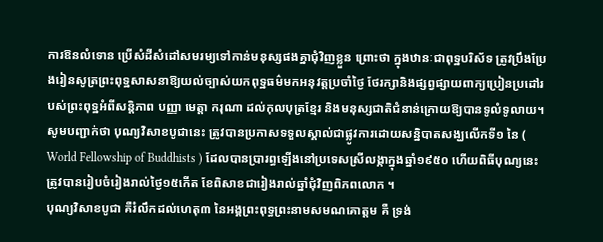ការឱនលំទោន ប្រើសំដីសំដៅសមរម្យទៅកាន់មនុស្សផងគ្នាជុំវិញខ្លួន ព្រោះថា ក្នុងឋានៈជាពុទ្ឋបរិស័ទ ត្រូវប្រឹងប្រែងរៀនសូត្រព្រះពុទ្ឋសាសនាឱ្យយល់ច្បាស់យកពុទ្ឋធម៌មកអនុវត្តប្រចាំថ្ងៃ ថែរក្សានិងផ្សព្វផ្សាយពាក្យប្រៀនប្រដៅរបស់ព្រះពុទ្ឋអំពីសន្តិភាព បញ្ញា មេត្តា ករុណា ដល់កុលបុត្រខ្មែរ និងមនុស្សជាតិជំនាន់ក្រោយឱ្យបានទូលំទូលាយ។
សូមបញ្ជាក់ថា បុណ្យវិសាខបូជានេះ ត្រូវបានប្រកាសទទួលស្គាល់ជាផ្លូវការដោយសន្និបាតសង្ឃលើកទី១ នៃ ( World Fellowship of Buddhists ) ដែលបានប្រារព្ធឡើងនៅប្រទេសស្រីលង្កាក្នុងឆ្នាំ១៩៥០ ហើយពិធីបុណ្យនេះ ត្រូវបានរៀបចំរៀងរាល់ថ្ងៃ១៥កើត ខែពិសាខជារៀងរាល់ឆ្នាំជុំវិញពិភពលោក ។
បុណ្យវិសាខបូជា គឺរំលឹកដល់ហេតុ៣ នៃអង្គព្រះពុទ្ធព្រះនាមសមណគោត្តម គឺ ទ្រង់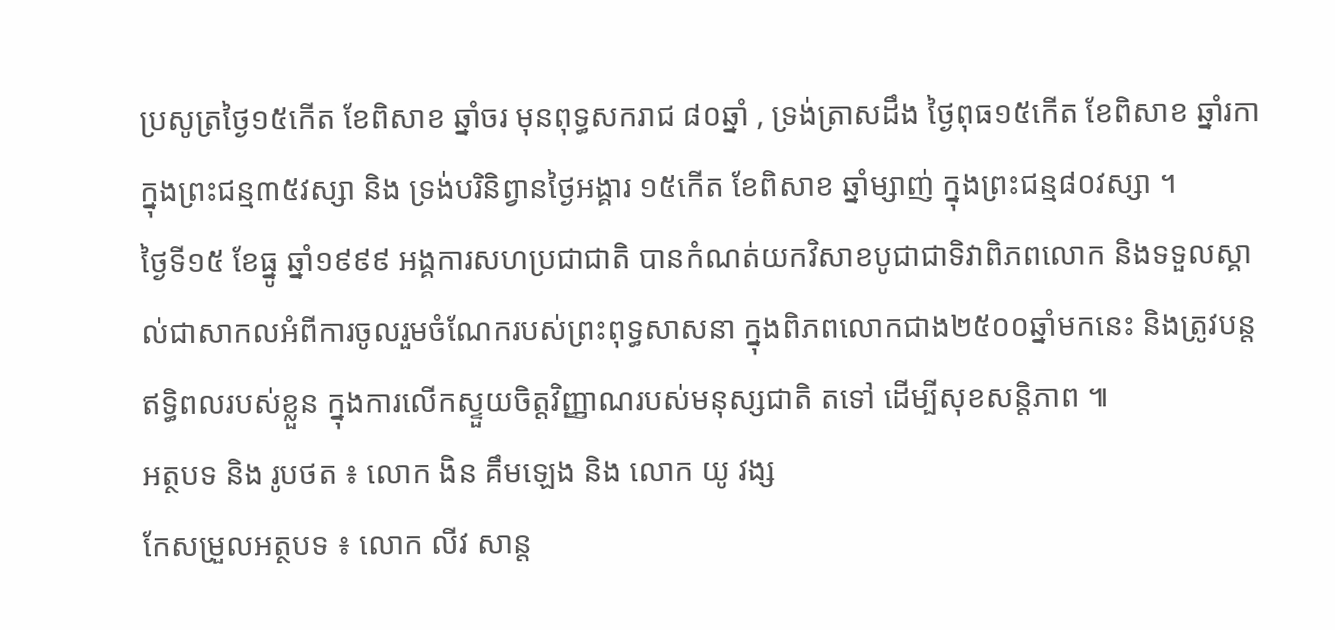ប្រសូត្រថ្ងៃ១៥កើត ខែពិសាខ ឆ្នាំចរ មុនពុទ្ធសករាជ ៨០ឆ្នាំ , ទ្រង់ត្រាសដឹង ថ្ងៃពុធ១៥កើត ខែពិសាខ ឆ្នាំរកា ក្នុងព្រះជន្ម៣៥វស្សា និង ទ្រង់បរិនិព្វានថ្ងៃអង្គារ ១៥កើត ខែពិសាខ ឆ្នាំម្សាញ់ ក្នុងព្រះជន្ម៨០វស្សា ។
ថ្ងៃទី១៥ ខែធ្នូ ឆ្នាំ១៩៩៩ អង្គការសហប្រជាជាតិ បានកំណត់យកវិសាខបូជាជាទិវាពិភពលោក និងទទួលស្គាល់ជាសាកលអំពីការចូលរួមចំណែករបស់ព្រះពុទ្ធសាសនា ក្នុងពិភពលោកជាង២៥០០ឆ្នាំមកនេះ និងត្រូវបន្តឥទ្ធិពលរបស់ខ្លួន ក្នុងការលើកស្ទួយចិត្តវិញ្ញាណរបស់មនុស្សជាតិ តទៅ ដើម្បីសុខសន្តិភាព ៕
អត្ថបទ និង រូបថត ៖ លោក ងិន គឹមឡេង និង លោក យូ វង្ស
កែសម្រួលអត្ថបទ ៖ លោក លីវ សាន្ត